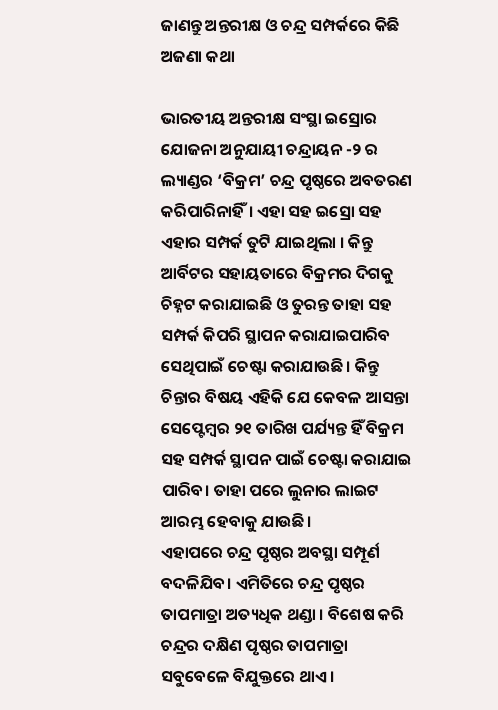ଜାଣନ୍ତୁ ଅନ୍ତରୀକ୍ଷ ଓ ଚନ୍ଦ୍ର ସମ୍ପର୍କରେ କିଛି ଅଜଣା କଥା

ଭାରତୀୟ ଅନ୍ତରୀକ୍ଷ ସଂସ୍ଥା ଇସ୍ରୋର ଯୋଜନା ଅନୁଯାୟୀ ଚନ୍ଦ୍ରାୟନ -୨ ର ଲ୍ୟାଣ୍ଡର ‘ବିକ୍ରମ’ ଚନ୍ଦ୍ର ପୃଷ୍ଠରେ ଅବତରଣ କରିପାରିନାହିଁ। ଏହା ସହ ଇସ୍ରୋ ସହ ଏହାର ସମ୍ପର୍କ ତୁଟି ଯାଇଥିଲା । କିନ୍ତୁ ଆର୍ବିଟର ସହାୟତାରେ ବିକ୍ରମର ଦିଗକୁ ଚିହ୍ନଟ କରାଯାଇଛି ଓ ତୁରନ୍ତ ତାହା ସହ ସମ୍ପର୍କ କିପରି ସ୍ଥାପନ କରାଯାଇପାରିବ ସେଥିପାଇଁ ଚେଷ୍ଟା କରାଯାଉଛି। କିନ୍ତୁ ଚିନ୍ତାର ବିଷୟ ଏହିକି ଯେ କେବଳ ଆସନ୍ତା ସେପ୍ଟେମ୍ବର ୨୧ ତାରିଖ ପର୍ଯ୍ୟନ୍ତ ହିଁ ବିକ୍ରମ ସହ ସମ୍ପର୍କ ସ୍ଥାପନ ପାଇଁ ଚେଷ୍ଟା କରାଯାଇ ପାରିବ। ତାହା ପରେ ଲୁନାର ଲାଇଟ ଆରମ୍ଭ ହେବାକୁ ଯାଉଛି।
ଏହାପରେ ଚନ୍ଦ୍ର ପୃଷ୍ଠର ଅବସ୍ଥା ସମ୍ପୂର୍ଣ ବଦଳିଯିବ। ଏମିତିରେ ଚନ୍ଦ୍ର ପୃଷ୍ଠର ତାପମାତ୍ରା ଅତ୍ୟଧିକ ଥଣ୍ଡା । ବିଶେଷ କରି ଚନ୍ଦ୍ରର ଦକ୍ଷିଣ ପୃଷ୍ଠର ତାପମାତ୍ରା ସବୁବେଳେ ବିଯୁକ୍ତରେ ଥାଏ ।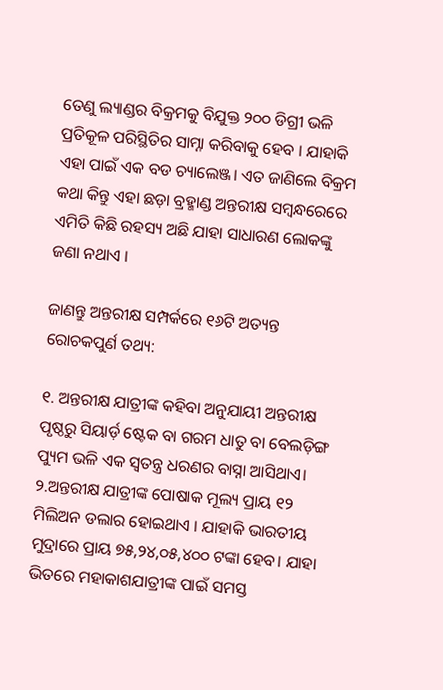ତେଣୁ ଲ୍ୟାଣ୍ଡର ବିକ୍ରମକୁ ବିଯୁକ୍ତ ୨୦୦ ଡିଗ୍ରୀ ଭଳି ପ୍ରତିକୂଳ ପରିସ୍ଥିତିର ସାମ୍ନା କରିବାକୁ ହେବ । ଯାହାକି ଏହା ପାଇଁ ଏକ ବଡ ଚ୍ୟାଲେଞ୍ଜ। ଏତ ଜାଣିଲେ ବିକ୍ରମ କଥା କିନ୍ତୁ ଏହା ଛଡ଼ା ବ୍ରହ୍ମାଣ୍ଡ ଅନ୍ତରୀକ୍ଷ ସମ୍ବନ୍ଧରେରେ ଏମିତି କିଛି ରହସ୍ୟ ଅଛି ଯାହା ସାଧାରଣ ଲୋକଙ୍କୁ ଜଣା ନଥାଏ ।

ଜାଣନ୍ତୁ ଅନ୍ତରୀକ୍ଷ ସମ୍ପର୍କରେ ୧୬ଟି ଅତ୍ୟନ୍ତ ରୋଚକପୁର୍ଣ ତଥ୍ୟ:

୧. ଅନ୍ତରୀକ୍ଷ ଯାତ୍ରୀଙ୍କ କହିବା ଅନୁଯାୟୀ ଅନ୍ତରୀକ୍ଷ ପୃଷ୍ଠରୁ ସିୟାର୍ଡ଼ ଷ୍ଟେକ ବା ଗରମ ଧାତୁ ବା ବେଲଡ଼ିଙ୍ଗ ପ୍ୟୁମ ଭଳି ଏକ ସ୍ୱତନ୍ତ୍ର ଧରଣର ବାସ୍ନା ଆସିଥାଏ।
୨.ଅନ୍ତରୀକ୍ଷ ଯାତ୍ରୀଙ୍କ ପୋଷାକ ମୂଲ୍ୟ ପ୍ରାୟ ୧୨ ମିଲିଅନ ଡଲାର ହୋଇଥାଏ । ଯାହାକି ଭାରତୀୟ ମୁଦ୍ରାରେ ପ୍ରାୟ ୭୫,୨୪,୦୫,୪୦୦ ଟଙ୍କା ହେବ। ଯାହା ଭିତରେ ମହାକାଶଯାତ୍ରୀଙ୍କ ପାଇଁ ସମସ୍ତ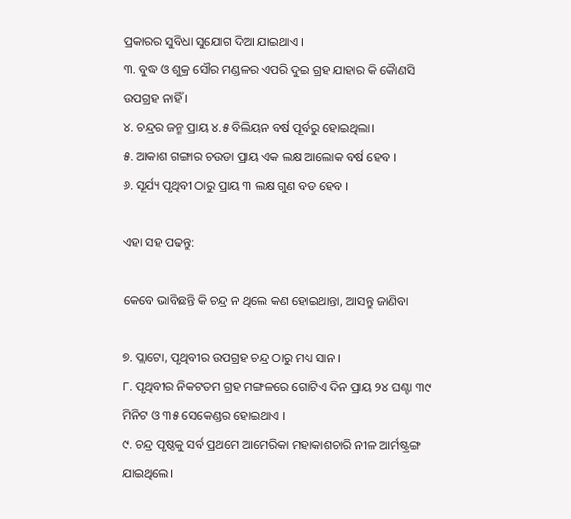ପ୍ରକାରର ସୁବିଧା ସୁଯୋଗ ଦିଆ ଯାଇଥାଏ ।
୩. ବୁଦ୍ଧ ଓ ଶୁକ୍ର ସୌର ମଣ୍ଡଳର ଏପରି ଦୁଇ ଗ୍ରହ ଯାହାର କି କୋୖଣସି ଉପଗ୍ରହ ନାହିଁ ।
୪. ଚନ୍ଦ୍ରର ଜନ୍ମ ପ୍ରାୟ ୪.୫ ବିଲିୟନ ବର୍ଷ ପୂର୍ବରୁ ହୋଇଥିଲା।
୫. ଆକାଶ ଗଙ୍ଗାର ଚଉଡା ପ୍ରାୟ ଏକ ଲକ୍ଷ ଆଲୋକ ବର୍ଷ ହେବ ।
୬. ସୂର୍ଯ୍ୟ ପୃଥିବୀ ଠାରୁ ପ୍ରାୟ ୩ ଲକ୍ଷ ଗୁଣ ବଡ ହେବ ।

ଏହା ସହ ପଢନ୍ତୁ:

କେବେ ଭାବିଛନ୍ତି କି ଚନ୍ଦ୍ର ନ ଥିଲେ କଣ ହୋଇଥାନ୍ତା, ଆସନ୍ତୁ ଜାଣିବା

୭. ପ୍ଲାଟୋ, ପୃଥିବୀର ଉପଗ୍ରହ ଚନ୍ଦ୍ର ଠାରୁ ମଧ୍ୟ ସାନ ।
୮. ପୃଥିବୀର ନିକଟତମ ଗ୍ରହ ମଙ୍ଗଳରେ ଗୋଟିଏ ଦିନ ପ୍ରାୟ ୨୪ ଘଣ୍ଟା ୩୯ ମିନିଟ ଓ ୩୫ ସେକେଣ୍ଡର ହୋଇଥାଏ ।
୯. ଚନ୍ଦ୍ର ପୃଷ୍ଠକୁ ସର୍ବ ପ୍ରଥମେ ଆମେରିକା ମହାକାଶଚାରି ନୀଳ ଆର୍ମଷ୍ଟ୍ରଙ୍ଗ ଯାଇଥିଲେ।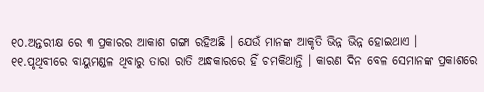୧୦.ଅନ୍ତରୀକ୍ଷ ରେ ୩ ପ୍ରକାରର ଆକାଶ ଗଙ୍ଗା ରହିଅଛି । ଯେଉଁ ମାନଙ୍କ ଆକୃତି ଭିନ୍ନ ଭିନ୍ନ ହୋଇଥାଏ ।
୧୧.ପୃଥିବୀରେ ବାୟୁମଣ୍ଡଳ ଥିବାରୁ ତାରା ରାତି ଅନ୍ଧକାରରେ ହିଁ ଚମକିଥାନ୍ତି । କାରଣ ଦିନ ବେଳ ସେମାନଙ୍କ ପ୍ରକାଶରେ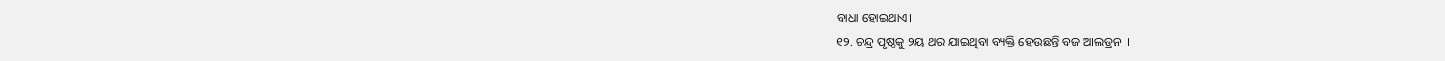ବାଧା ହୋଇଥାଏ।
୧୨. ଚନ୍ଦ୍ର ପୃଷ୍ଠକୁ ୨ୟ ଥର ଯାଇଥିବା ବ୍ୟକ୍ତି ହେଉଛନ୍ତି ବଜ ଆଲଡ୍ରନ  ।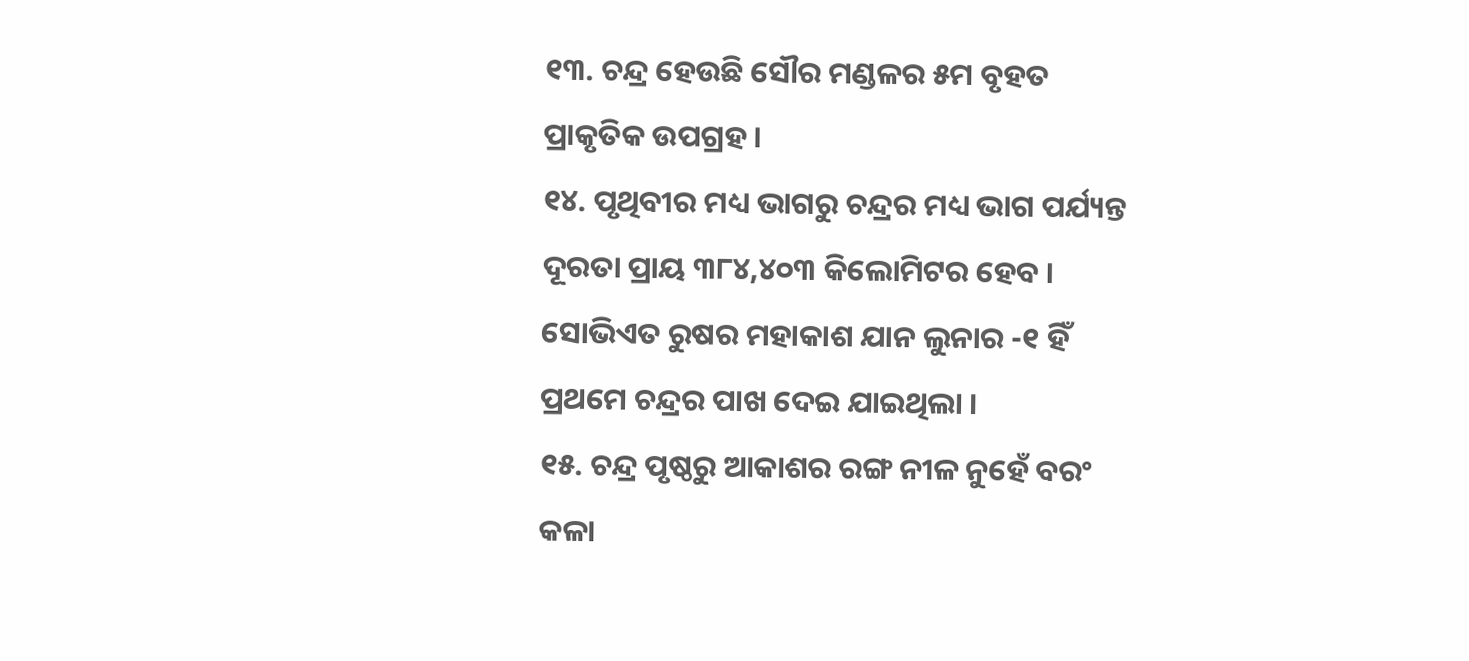୧୩. ଚନ୍ଦ୍ର ହେଉଛି ସୌର ମଣ୍ଡଳର ୫ମ ବୃହତ ପ୍ରାକୃତିକ ଉପଗ୍ରହ ।
୧୪. ପୃଥିବୀର ମଧ୍ୟ ଭାଗରୁ ଚନ୍ଦ୍ରର ମଧ୍ୟ ଭାଗ ପର୍ଯ୍ୟନ୍ତ ଦୂରତା ପ୍ରାୟ ୩୮୪,୪୦୩ କିଲୋମିଟର ହେବ । ସୋଭିଏତ ରୁଷର ମହାକାଶ ଯାନ ଲୁନାର -୧ ହିଁ ପ୍ରଥମେ ଚନ୍ଦ୍ରର ପାଖ ଦେଇ ଯାଇଥିଲା ।
୧୫. ଚନ୍ଦ୍ର ପୃଷ୍ଠରୁ ଆକାଶର ରଙ୍ଗ ନୀଳ ନୁହେଁ ବରଂ କଳା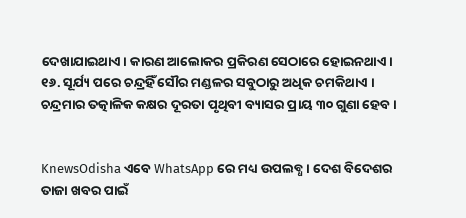ଦେଖାଯାଇଥାଏ। କାରଣ ଆଲୋକର ପ୍ରକିରଣ ସେଠାରେ ହୋଇନଥାଏ ।
୧୬. ସୂର୍ଯ୍ୟ ପରେ ଚନ୍ଦ୍ରହିଁ ସୌର ମଣ୍ଡଳର ସବୁଠାରୁ ଅଧିକ ଚମକିଥାଏ । ଚନ୍ଦ୍ରମାର ତତ୍କାଳିକ କକ୍ଷର ଦୂରତା ପୃଥିବୀ ବ୍ୟାସର ପ୍ରାୟ ୩୦ ଗୁଣା ହେବ ।


KnewsOdisha ଏବେ WhatsApp ରେ ମଧ୍ୟ ଉପଲବ୍ଧ । ଦେଶ ବିଦେଶର ତାଜା ଖବର ପାଇଁ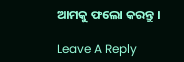ଆମକୁ ଫଲୋ କରନ୍ତୁ ।

Leave A Reply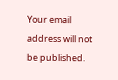Your email address will not be published.